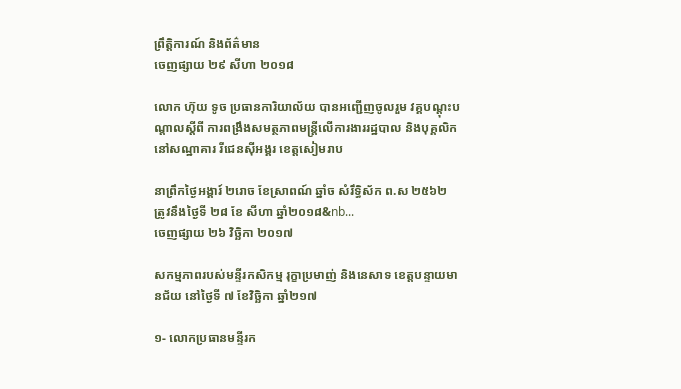ព្រឹត្តិការណ៍ និងព័ត៌មាន
ចេញផ្សាយ ២៩ សីហា ២០១៨

លោក ហ៊ុយ ទូច ប្រធានការិយាល័យ បានអញ្ជើញចូលរួម វគ្គបណ្ដុះបណ្ដាលស្ដីពី ការពង្រឹងសមត្ថភាពមន្ត្រីលើការងាររដ្ឋបាល និងបុគ្គលិក នៅសណ្ឋាគារ រីជេនស៊ីអង្គរ ខេត្តសៀមរាប

នាព្រឹកថ្ងៃអង្គារ៍ ២រោច ខែស្រាពណ៍ ឆ្នាំច សំរឹទ្ធិស័ក ព.ស ២៥៦២ ត្រូវនឹងថ្ងៃទី ២៨ ខែ សីហា ឆ្នាំ២០១៨&nb...
ចេញផ្សាយ ២៦ វិច្ឆិកា ២០១៧

សកម្មភាពរបស់មន្ទីរកសិកម្ម រុក្ខាប្រមាញ់ និងនេសាទ ខេត្តបន្ទាយមានជ័យ នៅថ្ងៃទី ៧ ខែវិច្ឆិកា ឆ្នាំ២១៧

១- លោកប្រធានមន្ទីរក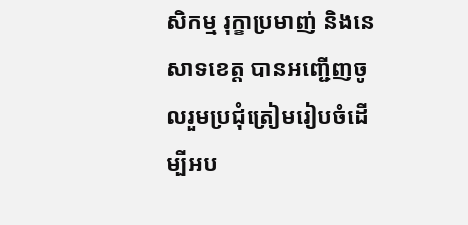សិកម្ម រុក្ខាប្រមាញ់ និងនេសាទខេត្ត បានអញ្ជើញចូលរួមប្រជុំត្រៀមរៀបចំដើម្បីអប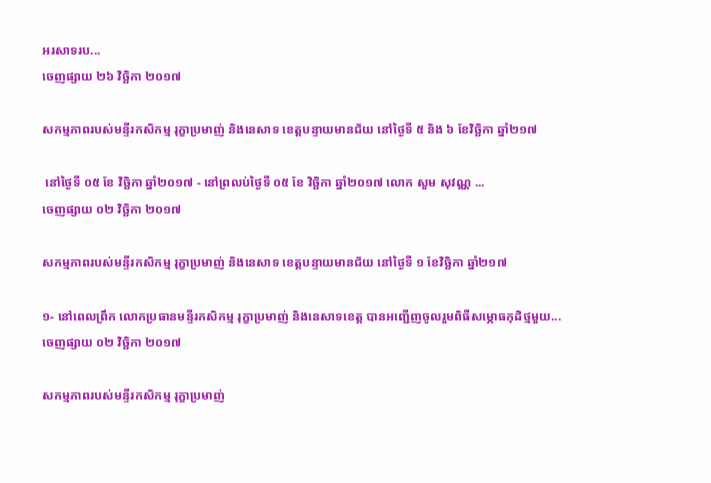អរសាទរប...
ចេញផ្សាយ ២៦ វិច្ឆិកា ២០១៧

សកម្មភាពរបស់មន្ទីរកសិកម្ម រុក្ខាប្រមាញ់ និងនេសាទ ខេត្តបន្ទាយមានជ័យ នៅថ្ងៃទី ៥ និង ៦ ខែវិច្ឆិកា ឆ្នាំ២១៧

 នៅថ្ងៃទី ០៥ ខែ វិចិ្ឆកា ឆ្នាំ២០១៧ - នៅព្រលប់ថ្ងៃទី ០៥ ខែ វិចិ្ឆកា ឆ្នាំ២០១៧ លោក សួម សុវណ្ណ ...
ចេញផ្សាយ ០២ វិច្ឆិកា ២០១៧

សកម្មភាពរបស់មន្ទីរកសិកម្ម រុក្ខាប្រមាញ់ និងនេសាទ ខេត្តបន្ទាយមានជ័យ នៅថ្ងៃទី ១ ខែវិច្ឆិកា ឆ្នាំ២១៧

១- នៅពេលព្រឹក លោកប្រធានមន្ទីរកសិកម្ម រុក្ខាប្រមាញ់ និងនេសាទខេត្ត បានអញ្ជើញចូលរួមពិធីសម្ភោធកុដិថ្មមួយ...
ចេញផ្សាយ ០២ វិច្ឆិកា ២០១៧

សកម្មភាពរបស់មន្ទីរកសិកម្ម រុក្ខាប្រមាញ់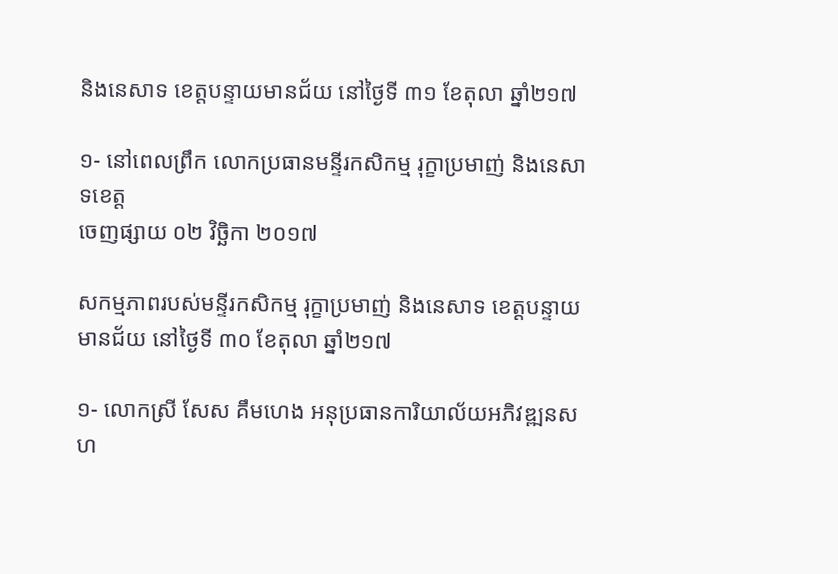និងនេសាទ ខេត្តបន្ទាយមានជ័យ នៅថ្ងៃទី ៣១ ខែតុលា ឆ្នាំ២១៧

១- នៅពេលព្រឹក លោកប្រធានមន្ទីរកសិកម្ម រុក្ខាប្រមាញ់ និងនេសាទខេត្ត
ចេញផ្សាយ ០២ វិច្ឆិកា ២០១៧

សកម្មភាពរបស់មន្ទីរកសិកម្ម រុក្ខាប្រមាញ់ និងនេសាទ ខេត្តបន្ទាយមានជ័យ នៅថ្ងៃទី ៣០ ខែតុលា ឆ្នាំ២១៧

១- លោកស្រី សែស គឹមហេង អនុប្រធានការិយាល័យអភិវឌ្ឍនសហ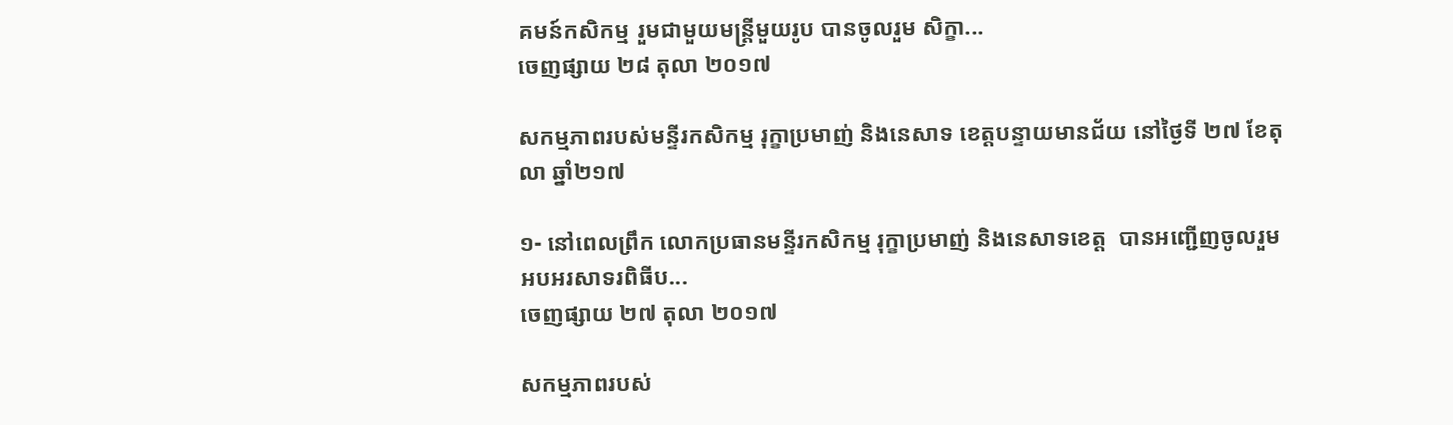គមន៍កសិកម្ម រួមជាមួយមន្ត្រីមួយរូប បានចូលរួម សិក្ខា...
ចេញផ្សាយ ២៨ តុលា ២០១៧

សកម្មភាពរបស់មន្ទីរកសិកម្ម រុក្ខាប្រមាញ់ និងនេសាទ ខេត្តបន្ទាយមានជ័យ នៅថ្ងៃទី ២៧ ខែតុលា ឆ្នាំ២១៧

១- នៅពេលព្រឹក លោកប្រធានមន្ទីរកសិកម្ម រុក្ខាប្រមាញ់ និងនេសាទខេត្ត  បានអញ្ជើញចូលរួម អបអរសាទរពិធីប...
ចេញផ្សាយ ២៧ តុលា ២០១៧

សកម្មភាពរបស់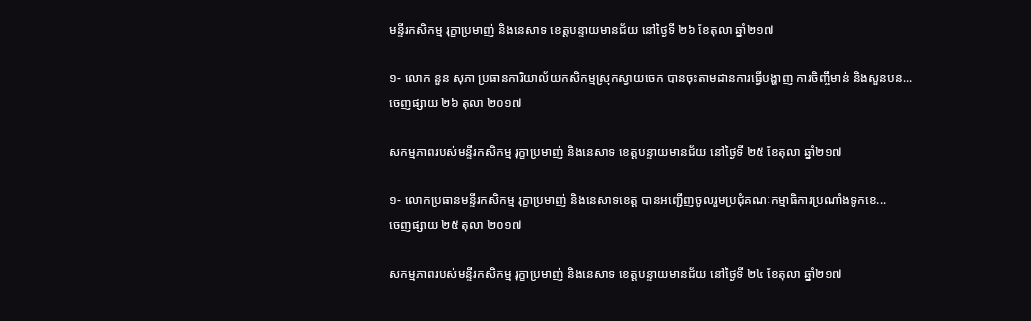មន្ទីរកសិកម្ម រុក្ខាប្រមាញ់ និងនេសាទ ខេត្តបន្ទាយមានជ័យ នៅថ្ងៃទី ២៦ ខែតុលា ឆ្នាំ២១៧

១- លោក នួន សុភា ប្រធានការិយាល័យកសិកម្មស្រុកស្វាយចេក បានចុះតាមដានការធ្វើបង្ហាញ ការចិញ្ចឹមាន់ និងសួនបន...
ចេញផ្សាយ ២៦ តុលា ២០១៧

សកម្មភាពរបស់មន្ទីរកសិកម្ម រុក្ខាប្រមាញ់ និងនេសាទ ខេត្តបន្ទាយមានជ័យ នៅថ្ងៃទី ២៥ ខែតុលា ឆ្នាំ២១៧

១- លោកប្រធានមន្ទីរកសិកម្ម រុក្ខាប្រមាញ់ និងនេសាទខេត្ត បានអញ្ជើញចូលរួមប្រជុំគណៈកម្មាធិការប្រណាំងទូកខេ...
ចេញផ្សាយ ២៥ តុលា ២០១៧

សកម្មភាពរបស់មន្ទីរកសិកម្ម រុក្ខាប្រមាញ់ និងនេសាទ ខេត្តបន្ទាយមានជ័យ នៅថ្ងៃទី ២៤ ខែតុលា ឆ្នាំ២១៧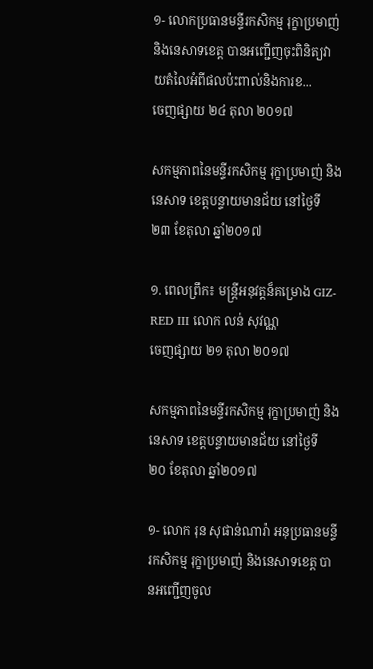១- លោកប្រធានមន្ទីរកសិកម្ម រុក្ខាប្រមាញ់ និងនេសាទខេត្ត បានអញ្ជើញចុះពិនិត្យវាយតំលៃអំពីផលប៉ះពាល់និងការខ...
ចេញផ្សាយ ២៤ តុលា ២០១៧

សកម្មភាពនៃមន្ទីរកសិកម្ម រុក្ខាប្រមាញ់ និងនេសាទ ខេត្តបន្ទាយមានជ័យ នៅថ្ងៃទី ២៣ ខែតុលា ឆ្នាំ២០១៧

១. ពេលព្រឹក៖ មន្រ្តីអនុវត្តន៏គម្រោង GIZ-RED III លោក លន់ សុវណ្ណ
ចេញផ្សាយ ២១ តុលា ២០១៧

សកម្មភាពនៃមន្ទីរកសិកម្ម រុក្ខាប្រមាញ់ និងនេសាទ ខេត្តបន្ទាយមានជ័យ នៅថ្ងៃទី ២០ ខែតុលា ឆ្នាំ២០១៧

១- លោក រុន សុផាន់ណារ៉ា អនុប្រធានមន្ទីរកសិកម្ម រុក្ខាប្រមាញ់ និងនេសាទខេត្ត បានអញ្ជើញចូល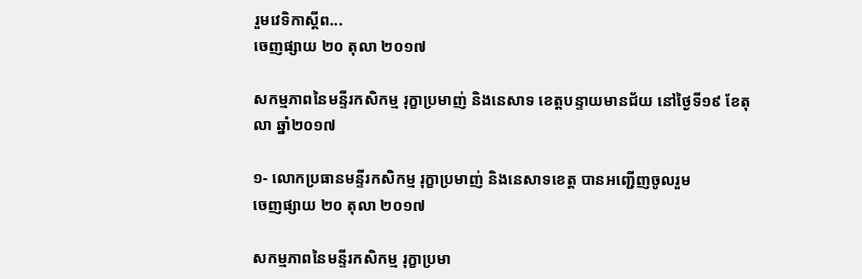រួមវេទិកាស្តីព...
ចេញផ្សាយ ២០ តុលា ២០១៧

សកម្មភាពនៃមន្ទីរកសិកម្ម រុក្ខាប្រមាញ់ និងនេសាទ ខេត្តបន្ទាយមានជ័យ នៅថ្ងៃទី១៩ ខែតុលា ឆ្នាំ២០១៧

១- លោកប្រធានមន្ទីរកសិកម្ម រុក្ខាប្រមាញ់ និងនេសាទខេត្ត បានអញ្ជើញចូលរួម
ចេញផ្សាយ ២០ តុលា ២០១៧

សកម្មភាពនៃមន្ទីរកសិកម្ម រុក្ខាប្រមា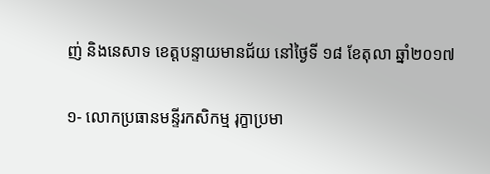ញ់ និងនេសាទ ខេត្តបន្ទាយមានជ័យ នៅថ្ងៃទី ១៨ ខែតុលា ឆ្នាំ២០១៧

១- លោកប្រធានមន្ទីរកសិកម្ម រុក្ខាប្រមា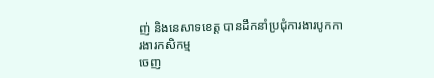ញ់ និងនេសាទខេត្ត បានដឹកនាំប្រជុំការងារបូកការងារកសិកម្ម
ចេញ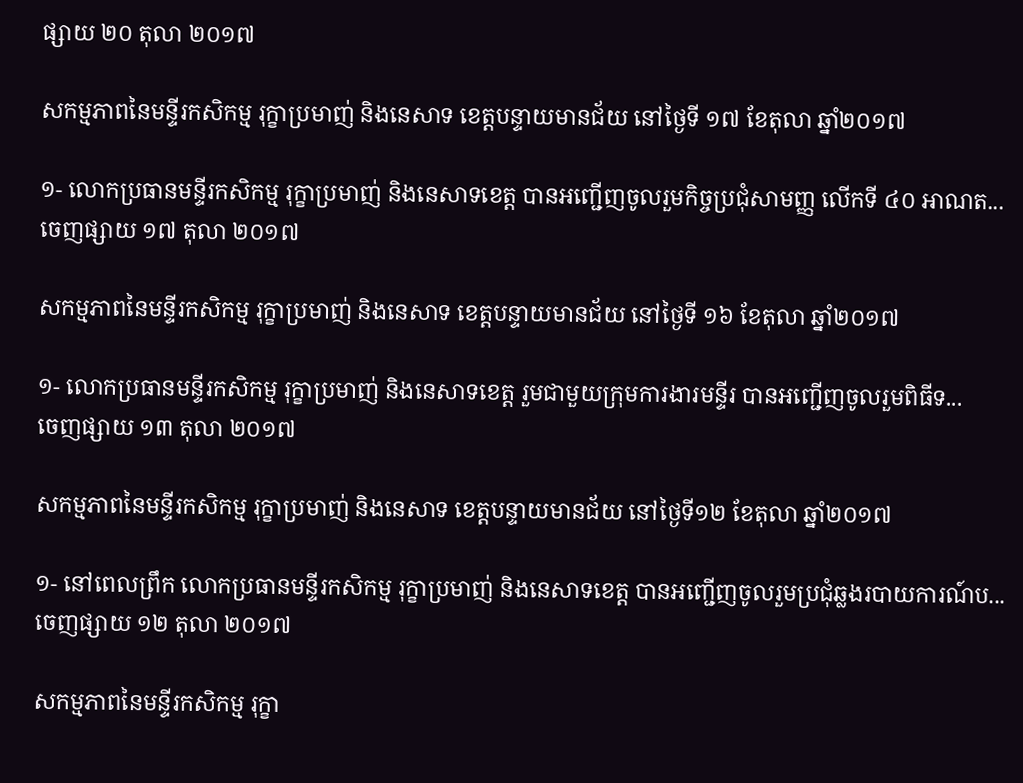ផ្សាយ ២០ តុលា ២០១៧

សកម្មភាពនៃមន្ទីរកសិកម្ម រុក្ខាប្រមាញ់ និងនេសាទ ខេត្តបន្ទាយមានជ័យ នៅថ្ងៃទី ១៧ ខែតុលា ឆ្នាំ២០១៧

១- លោកប្រធានមន្ទីរកសិកម្ម រុក្ខាប្រមាញ់ និងនេសាទខេត្ត បានអញ្ជើញចូលរួមកិច្ចប្រជុំសាមញ្ញ លើកទី ៤០ អាណត...
ចេញផ្សាយ ១៧ តុលា ២០១៧

សកម្មភាពនៃមន្ទីរកសិកម្ម រុក្ខាប្រមាញ់ និងនេសាទ ខេត្តបន្ទាយមានជ័យ នៅថ្ងៃទី ១៦ ខែតុលា ឆ្នាំ២០១៧

១- លោកប្រធានមន្ទីរកសិកម្ម រុក្ខាប្រមាញ់ និងនេសាទខេត្ត រួមជាមួយក្រុមការងារមន្ទីរ បានអញ្ជើញចូលរួមពិធីទ...
ចេញផ្សាយ ១៣ តុលា ២០១៧

សកម្មភាពនៃមន្ទីរកសិកម្ម រុក្ខាប្រមាញ់ និងនេសាទ ខេត្តបន្ទាយមានជ័យ នៅថ្ងៃទី១២ ខែតុលា ឆ្នាំ២០១៧

១- នៅពេលព្រឹក លោកប្រធានមន្ទីរកសិកម្ម រុក្ខាប្រមាញ់ និងនេសាទខេត្ត បានអញ្ជើញចូលរួមប្រជុំឆ្លងរបាយការណ៍ប...
ចេញផ្សាយ ១២ តុលា ២០១៧

សកម្មភាពនៃមន្ទីរកសិកម្ម រុក្ខា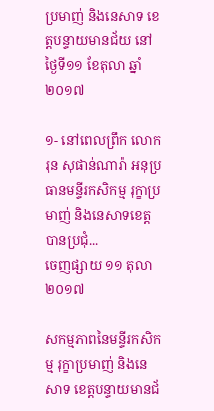ប្រមាញ់ និងនេសាទ ខេត្តបន្ទាយមានជ័យ នៅថ្ងៃទី១១ ខែតុលា ឆ្នាំ២០១៧

១- នៅពេលព្រឹក លោក រុន សុផាន់ណារ៉ា អនុប្រធានមន្ទីរកសិកម្ម រុក្ខាប្រមាញ់ និងនេសាទខេត្ត បានប្រជុំ...
ចេញផ្សាយ ១១ តុលា ២០១៧

សកម្មភាពនៃមន្ទីរកសិកម្ម រុក្ខាប្រមាញ់ និងនេសាទ ខេត្តបន្ទាយមានជ័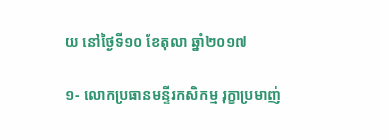យ នៅថ្ងៃទី១០ ខែតុលា ឆ្នាំ២០១៧

១- លោកប្រធានមន្ទីរកសិកម្ម រុក្ខាប្រមាញ់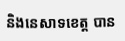និងនេសាទខេត្ត បាន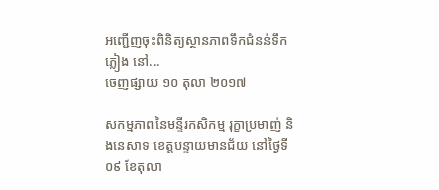អញ្ជើញចុះពិនិត្យស្ថានភាពទឹកជំនន់ទឹកភ្លៀង នៅ...
ចេញផ្សាយ ១០ តុលា ២០១៧

សកម្មភាពនៃមន្ទីរកសិកម្ម រុក្ខាប្រមាញ់ និងនេសាទ ខេត្តបន្ទាយមានជ័យ នៅថ្ងៃទី០៩ ខែតុលា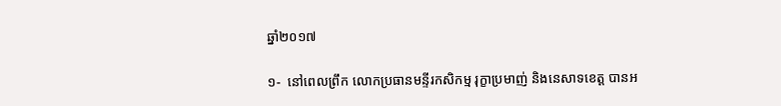ឆ្នាំ២០១៧

១-  នៅពេលព្រឹក លោកប្រធានមន្ទីរកសិកម្ម រុក្ខាប្រមាញ់ និងនេសាទខេត្ត បានអ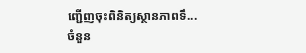ញ្ជើញចុះពិនិត្យស្ថានភាពទឹ...
ចំនួន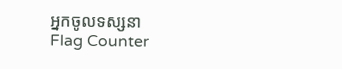អ្នកចូលទស្សនា
Flag Counter